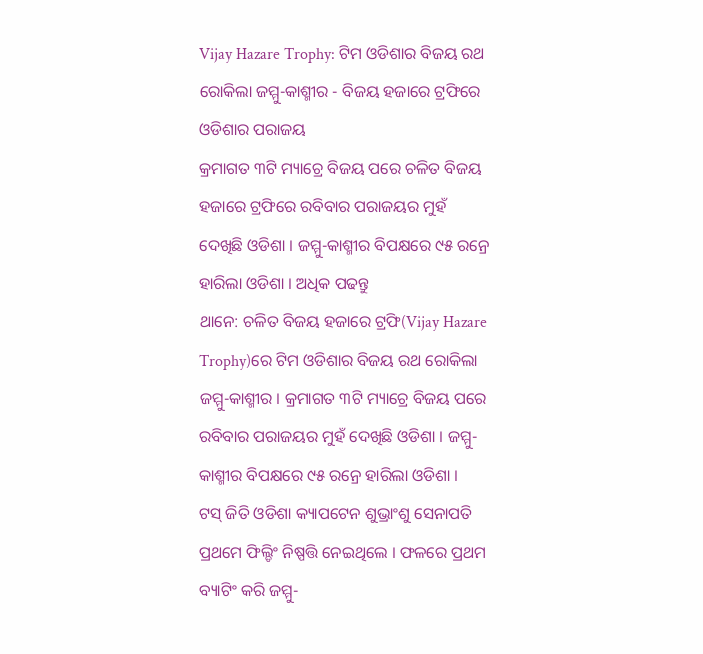Vijay Hazare Trophy: ଟିମ ଓଡିଶାର ବିଜୟ ରଥ ରୋକିଲା ଜମ୍ମୁ-କାଶ୍ମୀର - ବିଜୟ ହଜାରେ ଟ୍ରଫିରେ ଓଡିଶାର ପରାଜୟ
କ୍ରମାଗତ ୩ଟି ମ୍ୟାଚ୍ରେ ବିଜୟ ପରେ ଚଳିତ ବିଜୟ ହଜାରେ ଟ୍ରଫିରେ ରବିବାର ପରାଜୟର ମୁହଁ ଦେଖିଛି ଓଡିଶା । ଜମ୍ମୁ-କାଶ୍ମୀର ବିପକ୍ଷରେ ୯୫ ରନ୍ରେ ହାରିଲା ଓଡିଶା । ଅଧିକ ପଢନ୍ତୁ
ଥାନେ: ଚଳିତ ବିଜୟ ହଜାରେ ଟ୍ରଫି(Vijay Hazare Trophy)ରେ ଟିମ ଓଡିଶାର ବିଜୟ ରଥ ରୋକିଲା ଜମ୍ମୁ-କାଶ୍ମୀର । କ୍ରମାଗତ ୩ଟି ମ୍ୟାଚ୍ରେ ବିଜୟ ପରେ ରବିବାର ପରାଜୟର ମୁହଁ ଦେଖିଛି ଓଡିଶା । ଜମ୍ମୁ-କାଶ୍ମୀର ବିପକ୍ଷରେ ୯୫ ରନ୍ରେ ହାରିଲା ଓଡିଶା ।
ଟସ୍ ଜିତି ଓଡିଶା କ୍ୟାପଟେନ ଶୁଭ୍ରାଂଶୁ ସେନାପତି ପ୍ରଥମେ ଫିଲ୍ଡିଂ ନିଷ୍ପତ୍ତି ନେଇଥିଲେ । ଫଳରେ ପ୍ରଥମ ବ୍ୟାଟିଂ କରି ଜମ୍ମୁ-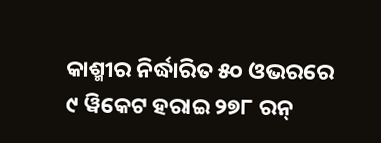କାଶ୍ମୀର ନିର୍ଦ୍ଧାରିତ ୫୦ ଓଭରରେ ୯ ୱିକେଟ ହରାଇ ୨୭୮ ରନ୍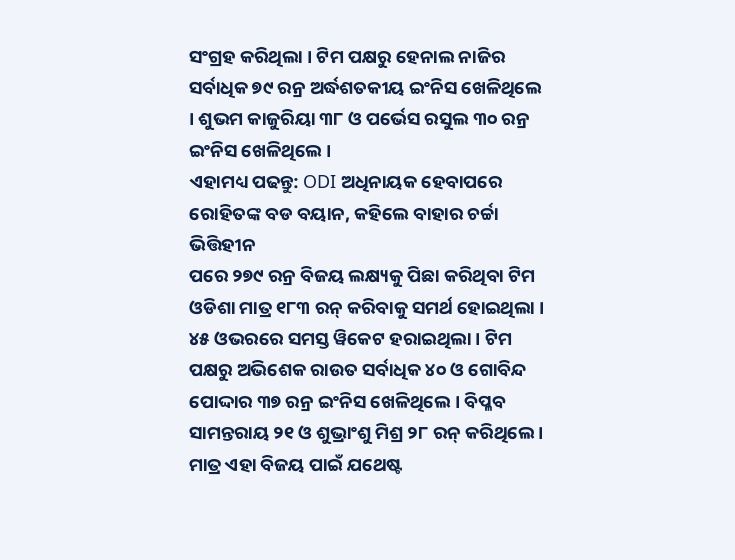ସଂଗ୍ରହ କରିଥିଲା । ଟିମ ପକ୍ଷରୁ ହେନାଲ ନାଜିର ସର୍ବାଧିକ ୭୯ ରନ୍ର ଅର୍ଦ୍ଧଶତକୀୟ ଇଂନିସ ଖେଳିଥିଲେ । ଶୁଭମ କାଜୁରିୟା ୩୮ ଓ ପର୍ଭେସ ରସୁଲ ୩୦ ରନ୍ର ଇଂନିସ ଖେଳିଥିଲେ ।
ଏହାମଧ୍ୟ ପଢନ୍ତୁ: ODI ଅଧିନାୟକ ହେବାପରେ ରୋହିତଙ୍କ ବଡ ବୟାନ, କହିଲେ ବାହାର ଚର୍ଚ୍ଚା ଭିତ୍ତିହୀନ
ପରେ ୨୭୯ ରନ୍ର ବିଜୟ ଲକ୍ଷ୍ୟକୁ ପିଛା କରିଥିବା ଟିମ ଓଡିଶା ମାତ୍ର ୧୮୩ ରନ୍ କରିବାକୁ ସମର୍ଥ ହୋଇଥିଲା । ୪୫ ଓଭରରେ ସମସ୍ତ ୱିକେଟ ହରାଇଥିଲା । ଟିମ ପକ୍ଷରୁ ଅଭିଶେକ ରାଉତ ସର୍ବାଧିକ ୪୦ ଓ ଗୋବିନ୍ଦ ପୋଦ୍ଦାର ୩୭ ରନ୍ର ଇଂନିସ ଖେଳିଥିଲେ । ବିପ୍ଳବ ସାମନ୍ତରାୟ ୨୧ ଓ ଶୁଭ୍ରାଂଶୁ ମିଶ୍ର ୨୮ ରନ୍ କରିଥିଲେ । ମାତ୍ର ଏହା ବିଜୟ ପାଇଁ ଯଥେଷ୍ଟ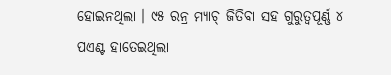ହୋଇନଥିଲା । ୯୫ ରନ୍ର ମ୍ୟାଚ୍ ଜିତିବା ସହ ଗୁରୁତ୍ବପୂର୍ଣ୍ଣ ୪ ପଏଣ୍ଟ ହାତେଇଥିଲା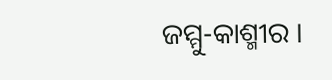ଜମ୍ମୁ-କାଶ୍ମୀର ।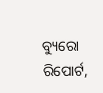ବ୍ୟୁରୋ ରିପୋର୍ଟ,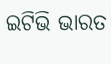ଇଟିଭି ଭାରତ